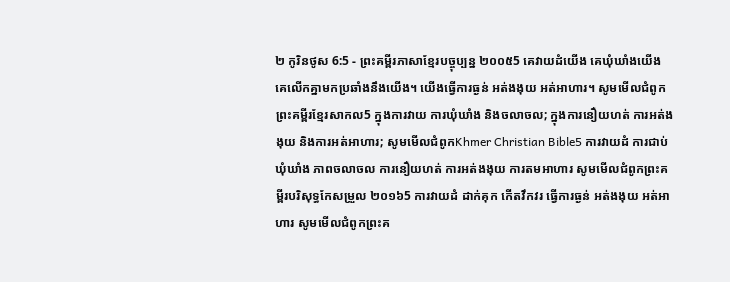២ កូរិនថូស 6:5 - ព្រះគម្ពីរភាសាខ្មែរបច្ចុប្បន្ន ២០០៥5 គេវាយដំយើង គេឃុំឃាំងយើង គេលើកគ្នាមកប្រឆាំងនឹងយើង។ យើងធ្វើការធ្ងន់ អត់ងងុយ អត់អាហារ។ សូមមើលជំពូកព្រះគម្ពីរខ្មែរសាកល5 ក្នុងការវាយ ការឃុំឃាំង និងចលាចល; ក្នុងការនឿយហត់ ការអត់ងងុយ និងការអត់អាហារ; សូមមើលជំពូកKhmer Christian Bible5 ការវាយដំ ការជាប់ឃុំឃាំង ភាពចលាចល ការនឿយហត់ ការអត់ងងុយ ការតមអាហារ សូមមើលជំពូកព្រះគម្ពីរបរិសុទ្ធកែសម្រួល ២០១៦5 ការវាយដំ ដាក់គុក កើតវឹកវរ ធ្វើការធ្ងន់ អត់ងងុយ អត់អាហារ សូមមើលជំពូកព្រះគ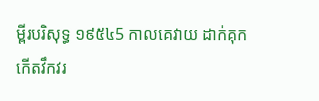ម្ពីរបរិសុទ្ធ ១៩៥៤5 កាលគេវាយ ដាក់គុក កើតវឹកវរ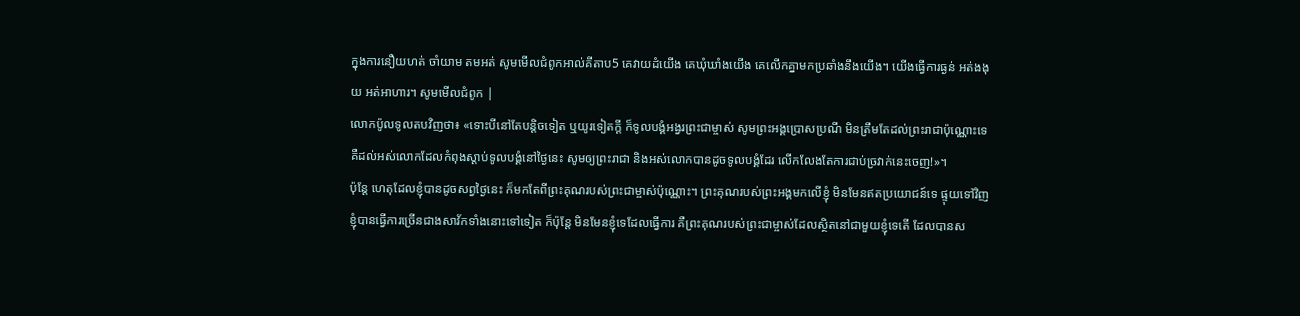ក្នុងការនឿយហត់ ចាំយាម តមអត់ សូមមើលជំពូកអាល់គីតាប5 គេវាយដំយើង គេឃុំឃាំងយើង គេលើកគ្នាមកប្រឆាំងនឹងយើង។ យើងធ្វើការធ្ងន់ អត់ងងុយ អត់អាហារ។ សូមមើលជំពូក |
លោកប៉ូលទូលតបវិញថា៖ «ទោះបីនៅតែបន្ដិចទៀត ឬយូរទៀតក្ដី ក៏ទូលបង្គំអង្វរព្រះជាម្ចាស់ សូមព្រះអង្គប្រោសប្រណី មិនត្រឹមតែដល់ព្រះរាជាប៉ុណ្ណោះទេ គឺដល់អស់លោកដែលកំពុងស្ដាប់ទូលបង្គំនៅថ្ងៃនេះ សូមឲ្យព្រះរាជា និងអស់លោកបានដូចទូលបង្គំដែរ លើកលែងតែការជាប់ច្រវាក់នេះចេញ!»។
ប៉ុន្តែ ហេតុដែលខ្ញុំបានដូចសព្វថ្ងៃនេះ ក៏មកតែពីព្រះគុណរបស់ព្រះជាម្ចាស់ប៉ុណ្ណោះ។ ព្រះគុណរបស់ព្រះអង្គមកលើខ្ញុំ មិនមែនឥតប្រយោជន៍ទេ ផ្ទុយទៅវិញ ខ្ញុំបានធ្វើការច្រើនជាងសាវ័កទាំងនោះទៅទៀត ក៏ប៉ុន្តែ មិនមែនខ្ញុំទេដែលធ្វើការ គឺព្រះគុណរបស់ព្រះជាម្ចាស់ដែលស្ថិតនៅជាមួយខ្ញុំទេតើ ដែលបានស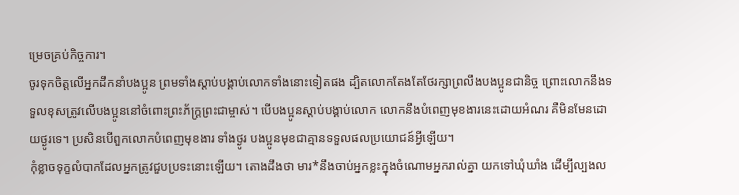ម្រេចគ្រប់កិច្ចការ។
ចូរទុកចិត្តលើអ្នកដឹកនាំបងប្អូន ព្រមទាំងស្ដាប់បង្គាប់លោកទាំងនោះទៀតផង ដ្បិតលោកតែងតែថែរក្សាព្រលឹងបងប្អូនជានិច្ច ព្រោះលោកនឹងទទួលខុសត្រូវលើបងប្អូននៅចំពោះព្រះភ័ក្ត្រព្រះជាម្ចាស់។ បើបងប្អូនស្ដាប់បង្គាប់លោក លោកនឹងបំពេញមុខងារនេះដោយអំណរ គឺមិនមែនដោយថ្ងូរទេ។ ប្រសិនបើពួកលោកបំពេញមុខងារ ទាំងថ្ងូរ បងប្អូនមុខជាគ្មានទទួលផលប្រយោជន៍អ្វីឡើយ។
កុំខ្លាចទុក្ខលំបាកដែលអ្នកត្រូវជួបប្រទះនោះឡើយ។ តោងដឹងថា មារ*នឹងចាប់អ្នកខ្លះក្នុងចំណោមអ្នករាល់គ្នា យកទៅឃុំឃាំង ដើម្បីល្បងល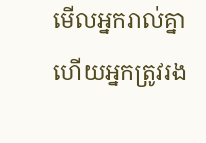មើលអ្នករាល់គ្នា ហើយអ្នកត្រូវរង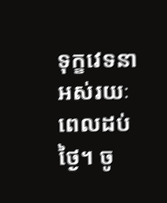ទុក្ខវេទនាអស់រយៈពេលដប់ថ្ងៃ។ ចូ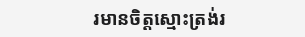រមានចិត្តស្មោះត្រង់រ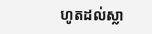ហូតដល់ស្លា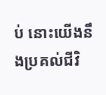ប់ នោះយើងនឹងប្រគល់ជីវិ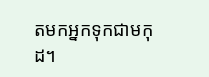តមកអ្នកទុកជាមកុដ។